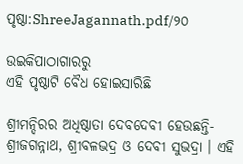ପୃଷ୍ଠା:ShreeJagannath.pdf/୨୦

ଉଇକିପାଠାଗାର‌ରୁ
ଏହି ପୃଷ୍ଠାଟି ବୈଧ ହୋଇସାରିଛି

ଶ୍ରୀମନ୍ଦିରର ଅଧିଷ୍ଠାତା ଦେବଦେବୀ ହେଉଛନ୍ତି- ଶ୍ରୀଜଗନ୍ନାଥ, ଶ୍ରୀବଳଭଦ୍ର ଓ ଦେବୀ ସୁଭଦ୍ରା । ଏହି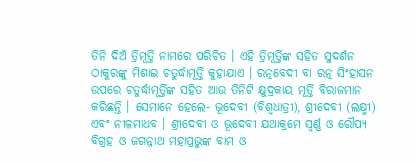ତିନି ଦିଅଁ ତ୍ରିମୂର୍ତ୍ତି ନାମରେ ପରିଚିତ । ଏହି ତ୍ରିମୂର୍ତ୍ତିଙ୍କ ସହିତ ସୁଦର୍ଶନ ଠାକୁରଙ୍କୁ ମିଶାଇ ଚତୁର୍ଦ୍ଧାମୂର୍ତ୍ତି କୁହାଯାଏ । ରତ୍ନବେଦୀ ବା ରତ୍ନ ସିଂହାସନ ଉପରେ ଚତୁର୍ଦ୍ଧାମୂର୍ତ୍ତିଙ୍କ ସହିତ ଆଉ ତିନିଟି କ୍ଷୁଦ୍ରକାୟ ମୂର୍ତ୍ତି ବିରାଜମାନ କରିଛନ୍ତି । ସେମାନେ ହେଲେ- ଭୂଦେବୀ (ବିଶ୍ୱଧାତ୍ରୀ), ଶ୍ରୀଦେବୀ (ଲକ୍ଷ୍ମୀ) ଏବଂ ନୀଳମାଧବ । ଶ୍ରୀଦେବୀ ଓ ଭୂଦେବୀ ଯଥାକ୍ରମେ ସ୍ୱର୍ଣ୍ଣ ଓ ରୌପ୍ୟ ବିଗ୍ରହ ଓ ଜଗନ୍ନାଥ ମହାପ୍ରଭୁଙ୍କ ବାମ ଓ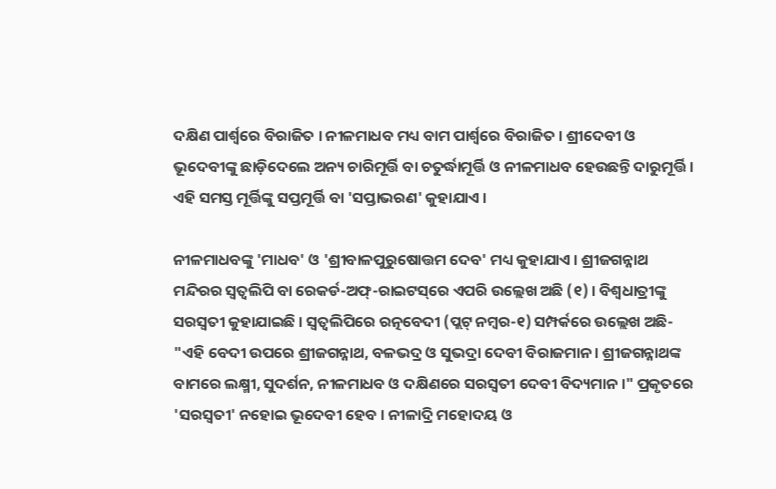ଦକ୍ଷିଣ ପାର୍ଶ୍ୱରେ ବିରାଜିତ । ନୀଳମାଧବ ମଧ୍ୟ ବାମ ପାର୍ଶ୍ୱରେ ବିରାଜିତ । ଶ୍ରୀଦେବୀ ଓ ଭୂଦେବୀଙ୍କୁ ଛାଡ଼ିଦେଲେ ଅନ୍ୟ ଚାରିମୂର୍ତ୍ତି ବା ଚତୁର୍ଦ୍ଧାମୂର୍ତ୍ତି ଓ ନୀଳମାଧବ ହେଉଛନ୍ତି ଦାରୁମୂର୍ତ୍ତି । ଏହି ସମସ୍ତ ମୂର୍ତ୍ତିଙ୍କୁ ସପ୍ତମୂର୍ତ୍ତି ବା 'ସପ୍ତାଭରଣ' କୁହାଯାଏ ।

ନୀଳମାଧବଙ୍କୁ 'ମାଧବ' ଓ 'ଶ୍ରୀବାଳପୁରୁଷୋତ୍ତମ ଦେବ' ମଧ୍ୟ କୁହାଯାଏ । ଶ୍ରୀଜଗନ୍ନାଥ ମନ୍ଦିରର ସ୍ୱତ୍ୱଲିପି ବା ରେକର୍ଡ-ଅଫ୍‍-ରାଇଟସ୍‌ରେ ଏପରି ଉଲ୍ଲେଖ ଅଛି (୧) । ବିଶ୍ୱଧାତ୍ରୀଙ୍କୁ ସରସ୍ୱତୀ କୁହାଯାଇଛି । ସ୍ୱତ୍ୱଲିପିରେ ରତ୍ନବେଦୀ (ପ୍ଲଟ୍‍ ନମ୍ବର-୧) ସମ୍ପର୍କରେ ଉଲ୍ଲେଖ ଅଛି- "ଏହି ବେଦୀ ଉପରେ ଶ୍ରୀଜଗନ୍ନାଥ, ବଳଭଦ୍ର ଓ ସୁଭଦ୍ରା ଦେବୀ ବିରାଜମାନ । ଶ୍ରୀଜଗନ୍ନାଥଙ୍କ ବାମରେ ଲକ୍ଷ୍ମୀ, ସୁଦର୍ଶନ, ନୀଳମାଧବ ଓ ଦକ୍ଷିଣରେ ସରସ୍ୱତୀ ଦେବୀ ବିଦ୍ୟମାନ ।" ପ୍ରକୃତରେ 'ସରସ୍ୱତୀ' ନହୋଇ ଭୂଦେବୀ ହେବ । ନୀଳାଦ୍ରି ମହୋଦୟ ଓ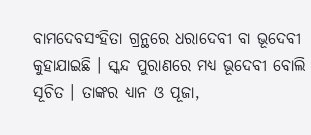ବାମଦେବସଂହିତା ଗ୍ରନ୍ଥରେ ଧରାଦେବୀ ବା ଭୂଦେବୀ କୁହାଯାଇଛି । ସ୍କନ୍ଦ ପୁରାଣରେ ମଧ୍ୟ ଭୂଦେବୀ ବୋଲି ସୂଚିତ । ତାଙ୍କର ଧ୍ୟାନ ଓ ପୂଜା,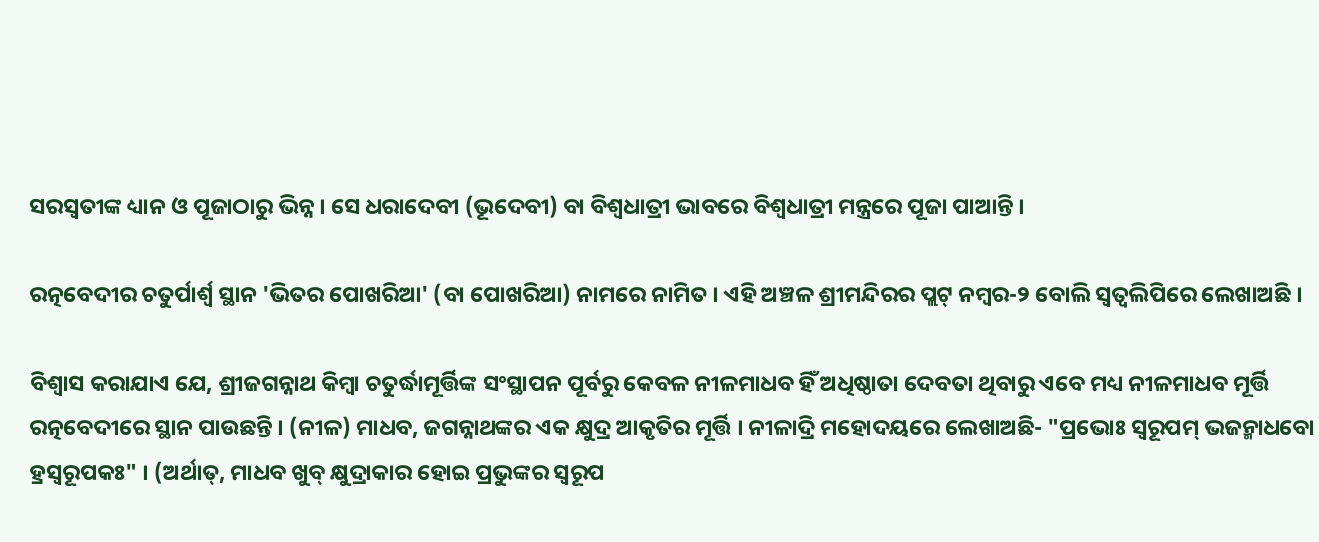ସରସ୍ୱତୀଙ୍କ ଧ୍ୟାନ ଓ ପୂଜାଠାରୁ ଭିନ୍ନ । ସେ ଧରାଦେବୀ (ଭୂଦେବୀ) ବା ବିଶ୍ୱଧାତ୍ରୀ ଭାବରେ ବିଶ୍ୱଧାତ୍ରୀ ମନ୍ତ୍ରରେ ପୂଜା ପାଆନ୍ତି ।

ରତ୍ନବେଦୀର ଚତୁର୍ପାର୍ଶ୍ୱ ସ୍ଥାନ 'ଭିତର ପୋଖରିଆ' (ବା ପୋଖରିଆ) ନାମରେ ନାମିତ । ଏହି ଅଞ୍ଚଳ ଶ୍ରୀମନ୍ଦିରର ପ୍ଲଟ୍‍ ନମ୍ବର-୨ ବୋଲି ସ୍ୱତ୍ୱଲିପିରେ ଲେଖାଅଛି ।

ବିଶ୍ୱାସ କରାଯାଏ ଯେ, ଶ୍ରୀଜଗନ୍ନାଥ କିମ୍ବା ଚତୁର୍ଦ୍ଧାମୂର୍ତ୍ତିଙ୍କ ସଂସ୍ଥାପନ ପୂର୍ବରୁ କେବଳ ନୀଳମାଧବ ହିଁ ଅଧିଷ୍ଠାତା ଦେବତା ଥିବାରୁ ଏବେ ମଧ୍ୟ ନୀଳମାଧବ ମୂର୍ତ୍ତି ରତ୍ନବେଦୀରେ ସ୍ଥାନ ପାଉଛନ୍ତି । (ନୀଳ) ମାଧବ, ଜଗନ୍ନାଥଙ୍କର ଏକ କ୍ଷୁଦ୍ର ଆକୃତିର ମୂର୍ତ୍ତି । ନୀଳାଦ୍ରି ମହୋଦୟରେ ଲେଖାଅଛି- "ପ୍ରଭୋଃ ସ୍ୱରୂପମ୍‍ ଭଜନ୍ମାଧବୋ ହ୍ରସ୍ୱରୂପକଃ" । (ଅର୍ଥାତ୍‍, ମାଧବ ଖୁବ୍‍ କ୍ଷୁଦ୍ରାକାର ହୋଇ ପ୍ରଭୁଙ୍କର ସ୍ୱରୂପ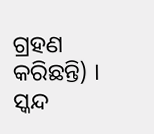ଗ୍ରହଣ କରିଛନ୍ତି) । ସ୍କନ୍ଦ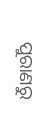ପୁରାଣରୁ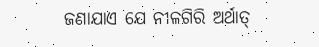ଜଣାଯାଏ ଯେ ନୀଳଗିରି ଅର୍ଥାତ୍‍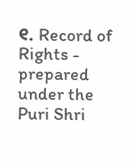୧. Record of Rights - prepared under the Puri Shri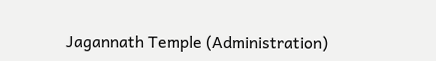Jagannath Temple (Administration)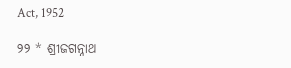Act, 1952

୨୨ * ଶ୍ରୀଜଗନ୍ନାଥ